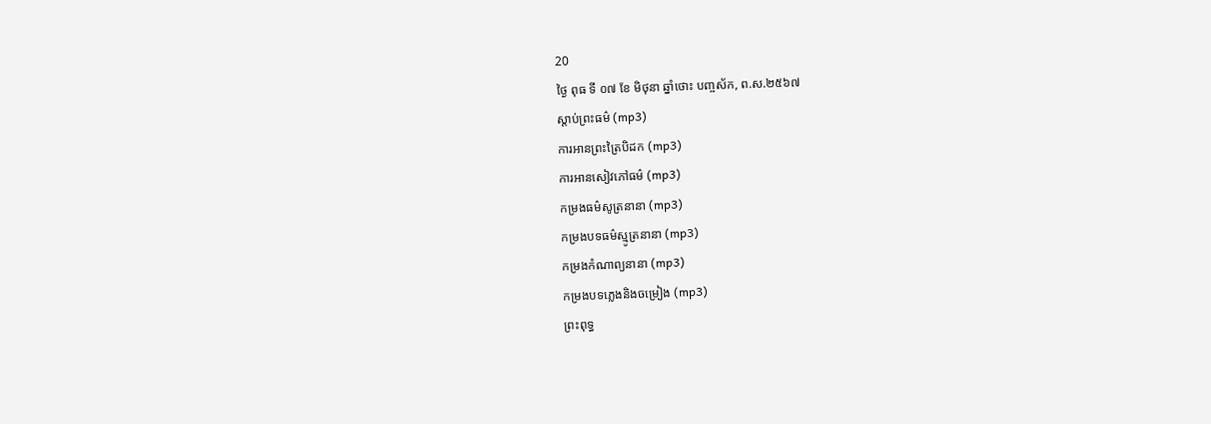20
ថ្ងៃ ពុធ ទី ០៧ ខែ មិថុនា ឆ្នាំថោះ បញ្ចស័ក, ព.ស.២៥៦៧
ស្តាប់ព្រះធម៌ (mp3)
ការអានព្រះត្រៃបិដក (mp3)
ការអានសៀវភៅធម៌ (mp3)
កម្រងធម៌សូត្រនានា (mp3)
កម្រងបទធម៌ស្មូត្រនានា (mp3)
កម្រងកំណាព្យនានា (mp3)
កម្រងបទភ្លេងនិងចម្រៀង (mp3)
ព្រះពុទ្ធ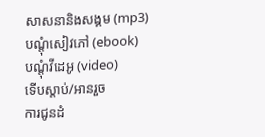សាសនានិងសង្គម (mp3)
បណ្តុំសៀវភៅ (ebook)
បណ្តុំវីដេអូ (video)
ទើបស្តាប់/អានរួច
ការជូនដំ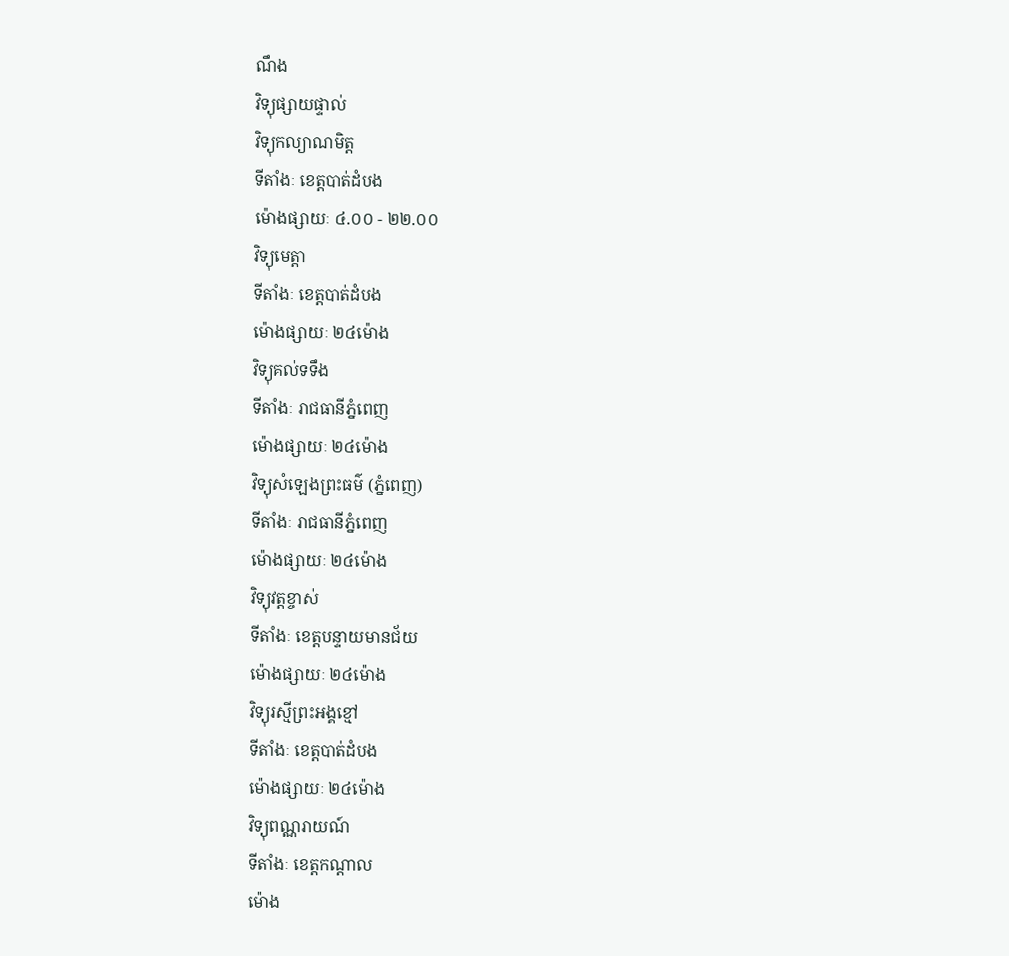ណឹង
វិទ្យុផ្សាយផ្ទាល់
វិទ្យុកល្យាណមិត្ត
ទីតាំងៈ ខេត្តបាត់ដំបង
ម៉ោងផ្សាយៈ ៤.០០ - ២២.០០
វិទ្យុមេត្តា
ទីតាំងៈ ខេត្តបាត់ដំបង
ម៉ោងផ្សាយៈ ២៤ម៉ោង
វិទ្យុគល់ទទឹង
ទីតាំងៈ រាជធានីភ្នំពេញ
ម៉ោងផ្សាយៈ ២៤ម៉ោង
វិទ្យុសំឡេងព្រះធម៌ (ភ្នំពេញ)
ទីតាំងៈ រាជធានីភ្នំពេញ
ម៉ោងផ្សាយៈ ២៤ម៉ោង
វិទ្យុវត្តខ្ចាស់
ទីតាំងៈ ខេត្តបន្ទាយមានជ័យ
ម៉ោងផ្សាយៈ ២៤ម៉ោង
វិទ្យុរស្មីព្រះអង្គខ្មៅ
ទីតាំងៈ ខេត្តបាត់ដំបង
ម៉ោងផ្សាយៈ ២៤ម៉ោង
វិទ្យុពណ្ណរាយណ៍
ទីតាំងៈ ខេត្តកណ្តាល
ម៉ោង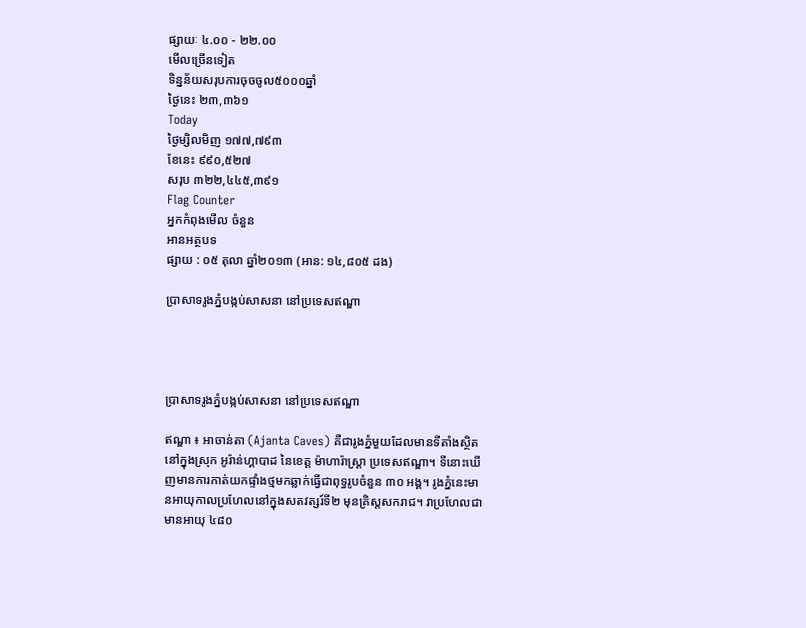ផ្សាយៈ ៤.០០ - ២២.០០
មើលច្រើនទៀត
ទិន្នន័យសរុបការចុចចូល៥០០០ឆ្នាំ
ថ្ងៃនេះ ២៣,៣៦១
Today
ថ្ងៃម្សិលមិញ ១៧៧,៧៩៣
ខែនេះ ៩៩០,៥២៧
សរុប ៣២២,៤៤៥,៣៩១
Flag Counter
អ្នកកំពុងមើល ចំនួន
អានអត្ថបទ
ផ្សាយ : ០៥ តុលា ឆ្នាំ២០១៣ (អាន: ១៤,៨០៥ ដង)

ប្រាសាទរូងភ្នំបង្កប់សាសនា នៅប្រទេសឥណ្ឌា




ប្រាសាទរូងភ្នំបង្កប់សាសនា នៅប្រទេសឥណ្ឌា

ឥណ្ឌា ៖ អាចាន់តា (Ajanta Caves) គឺជារូងភ្នំមួយដែលមានទីតាំងស្ថិតនៅក្នុងស្រុក អូរ៉ាន់ហ្គាបាដ នៃខេត្ត ម៉ាហារ៉ាស្ត្រា ប្រទេសឥណ្ឌា។ ទីនោះឃើញមានការកាត់យកផ្ទាំងថ្មមកឆ្លាក់ធ្វើជាពុទ្ធរូបចំនួន ៣០ អង្គ។ រូងភ្នំនេះមានអាយុកាលប្រហែលនៅក្នុងសតវត្សរ៍ទី២ មុនគ្រិស្តសករាជ។ វាប្រហែលជាមានអាយុ ៤៨០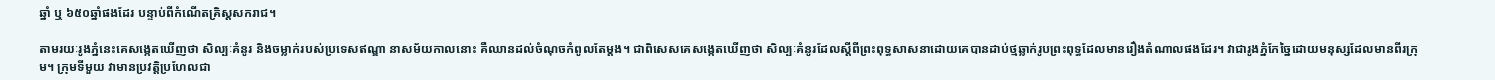ឆ្នាំ ឬ ៦៥០ឆ្នាំផងដែរ បន្ទាប់ពីកំណើតគ្រិស្តសករាជ។

តាមរយៈរូងភ្នំនេះគេសង្កេតឃើញថា សិល្បៈគំនូរ និងចម្លាក់របស់ប្រទេសឥណ្ឌា នាសម័យកាលនោះ គឺឈានដល់ចំណុចកំពូលតែម្តង។ ជាពិសេសគេសង្កេតឃើញថា សិល្បៈគំនូរដែលស្តីពីព្រះពុទ្ធសាសនាដោយគេបានដាប់ថ្មឆ្លាក់រូបព្រះពុទ្ធដែលមានរឿងតំណាលផងដែរ។ វាជារូងភ្នំកែច្នៃដោយមនុស្សដែលមានពីរក្រុម។ ក្រុមទីមួយ វាមានប្រវត្តិប្រហែលជា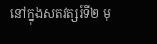នៅក្នុងសតវត្សរ៍ទី២ មុ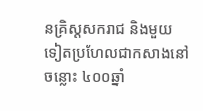នគ្រិស្តសករាជ និងមួយទៀតប្រហែលជាកសាងនៅចន្លោះ ៤០០ឆ្នាំ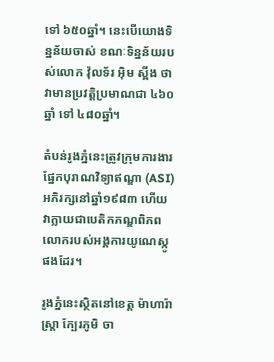ទៅ ៦៥០ឆ្នាំ។ នេះបើយោងទិន្នន័យចាស់ ខណៈទិន្នន័យរបស់លោក វ៉ុលទ័រ អ៊ិម ស្ពីង ថាវាមានប្រវត្តិប្រមាណជា ៤៦០ឆ្នាំ ទៅ ៤៨០ឆ្នាំ។

តំបន់រូងភ្នំនេះត្រូវក្រុមការងារផ្នែកបុរាណវិទ្យាឥណ្ឌា (ASI) អភិរក្សនៅឆ្នាំ១៩៨៣ ហើយវាក្លាយជាបេតិកភណ្ឌពិភពលោករបស់អង្គការយូណេស្កូផងដែរ។

រូងភ្នំនេះស្ថិតនៅខេត្ត ម៉ាហារ៉ាស្ត្រា ក្បែរភូមិ ចា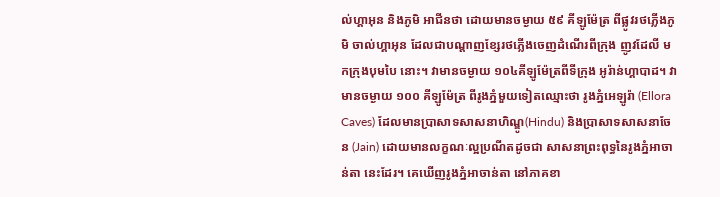ល់ហ្គាអុន និងភូមិ អាជីនថា ដោយមានចម្ងាយ ៥៩ គីឡូម៉ែត្រ ពីផ្លូវរថភ្លើងភូមិ ចាល់ហ្គាអុន ដែលជាបណ្តាញខ្សែរថភ្លើងចេញដំណើរពីក្រុង ញូវដែលី មកក្រុងបុមបៃ នោះ។ វាមានចម្ងាយ ១០៤គីឡូម៉ែត្រពីទីក្រុង អូរ៉ាន់ហ្គាបាដ។ វាមានចម្ងាយ ១០០ គីឡូម៉ែត្រ ពីរូងភ្នំមួយទៀតឈ្មោះថា រូងភ្នំអេឡូរ៉ា (Ellora Caves) ដែលមានប្រាសាទសាសនាហិណ្ឌូ(Hindu) និងប្រាសាទសាសនាចែន (Jain) ដោយមានលក្ខណៈល្អប្រណីតដូចជា សាសនាព្រះពុទ្ធនៃរូងភ្នំអាចាន់តា នេះដែរ។ គេឃើញរូងភ្នំអាចាន់តា នៅភាគខា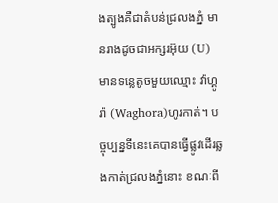ងត្បូងគឺជាតំបន់ជ្រលងភ្នំ មានរាងដូចជាអក្សរអ៊ុយ (U) មានទន្លេតូចមួយឈ្មោះ វ៉ាហ្គូរ៉ា (Waghora)ហូរកាត់។ បច្ចុប្បន្នទីនេះគេបានធ្វើផ្លូវដើរឆ្លងកាត់ជ្រលងភ្នំនោះ ខណៈពី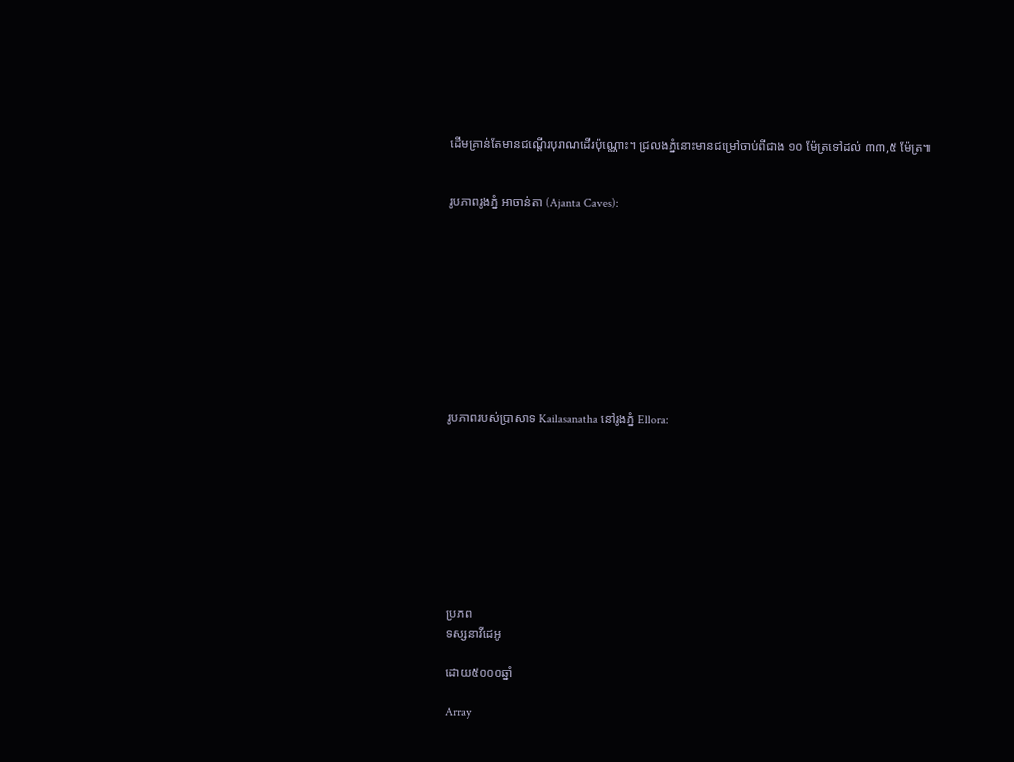ដើមគ្រាន់តែមានជណ្តើរបុរាណដើរប៉ុណ្ណោះ។ ជ្រលងភ្នំនោះមានជម្រៅចាប់ពីជាង ១០ ម៉ែត្រទៅដល់ ៣៣,៥ ម៉ែត្រ៕


រូបភាពរូងភ្នំ អាចាន់តា (Ajanta Caves):










រូបភាពរបស់ប្រាសាទ Kailasanatha នៅរូងភ្នំ Ellora:









ប្រភព
ទស្សនាវីដេអូ

ដោយ៥០០០ឆ្នាំ

Array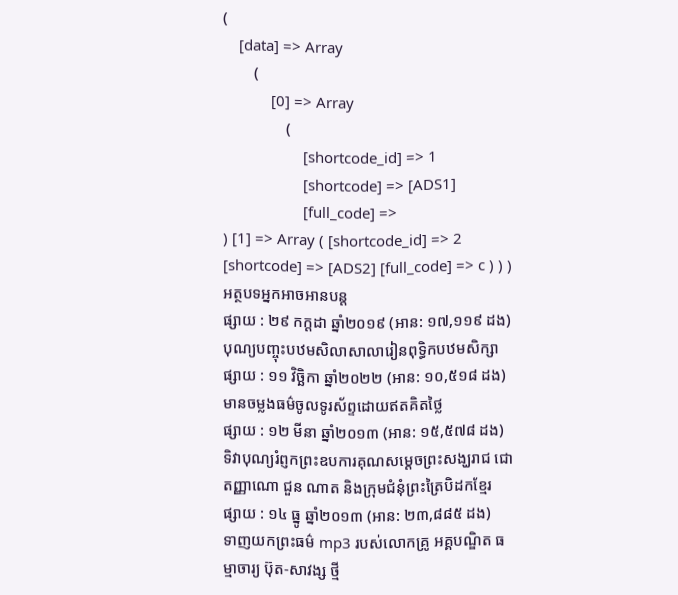(
    [data] => Array
        (
            [0] => Array
                (
                    [shortcode_id] => 1
                    [shortcode] => [ADS1]
                    [full_code] =>
) [1] => Array ( [shortcode_id] => 2 [shortcode] => [ADS2] [full_code] => c ) ) )
អត្ថបទអ្នកអាចអានបន្ត
ផ្សាយ : ២៩ កក្តដា ឆ្នាំ២០១៩ (អាន: ១៧,១១៩ ដង)
បុណ្យបញ្ចុះបឋមសិលាសាលារៀនពុទ្ធិកបឋមសិក្សា
ផ្សាយ : ១១ វិច្ឆិកា ឆ្នាំ២០២២ (អាន: ១០,៥១៨ ដង)
មានចម្លងធម៌ចូលទូរស័ព្ទដោយឥតគិតថ្លៃ
ផ្សាយ : ១២ មីនា ឆ្នាំ២០១៣ (អាន: ១៥,៥៧៨ ដង)
ទិវាបុណ្យរំព្ញកព្រះឧបការគុណសម្តេចព្រះសង្ឃរាជ ជោតញ្ញាណោ ជួន ណាត និងក្រុមជំនុំព្រះត្រៃបិដកខ្មែរ
ផ្សាយ : ១៤ ធ្នូ ឆ្នាំ២០១៣ (អាន: ២៣,៨៨៥ ដង)
ទាញយកព្រះធម៌ mp3 របស់លោកគ្រូ អគ្គបណ្ឌិត ធម្មាចារ្យ ប៊ុត-សាវង្ស ថ្មី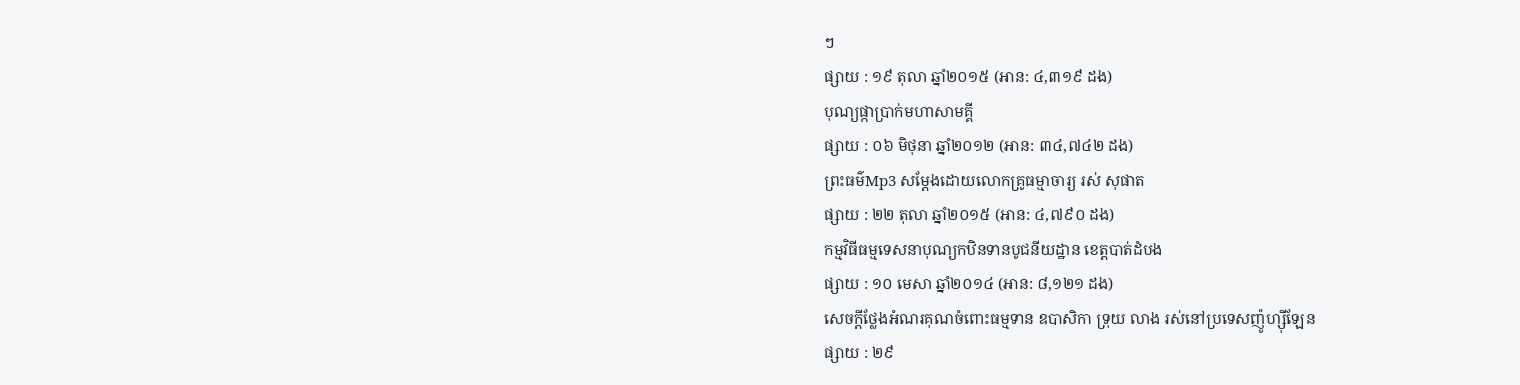ៗ
ផ្សាយ : ១៩ តុលា ឆ្នាំ២០១៥ (អាន: ៤,៣១៩ ដង)
បុណ្យផ្កាប្រាក់មហាសាមគ្គី
ផ្សាយ : ០៦ មិថុនា ឆ្នាំ២០១២ (អាន: ៣៤,៧៤២ ដង)
ព្រះធម៌Mp3 សម្តែងដោយលោកគ្រូធម្មាចារ្យ រស់ សុផាត
ផ្សាយ : ២២ តុលា ឆ្នាំ២០១៥ (អាន: ៤,៧៩០ ដង)
កម្មវិធីធម្មទេសនាបុណ្យកឋិនទានបូជនីយដ្ឋាន ខេត្តបាត់ដំបង
ផ្សាយ : ១០ មេសា ឆ្នាំ២០១៤ (អាន: ៨,១២១ ដង)
សេចក្តីថ្លែងអំណរគុណចំពោះធម្មទាន ឧបាសិកា ទ្រុយ លាង រស់នៅប្រទេសញ៉ូហ្ស៊ីឡែន
ផ្សាយ : ២៩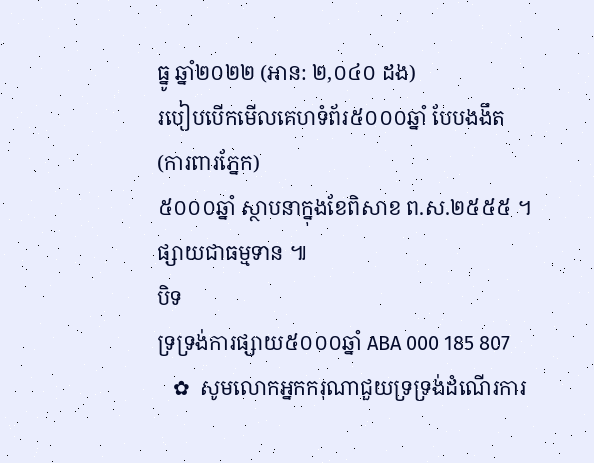ធ្នូ ឆ្នាំ២០២២ (អាន: ២,០៤០ ដង)
របៀបបើកមើលគេហទំព័រ៥០០០ឆ្នាំ បែបងងឹត (ការពារភ្នែក)
៥០០០ឆ្នាំ ស្ថាបនាក្នុងខែពិសាខ ព.ស.២៥៥៥ ។ ផ្សាយជាធម្មទាន ៕
បិទ
ទ្រទ្រង់ការផ្សាយ៥០០០ឆ្នាំ ABA 000 185 807
   ✿  សូមលោកអ្នកករុណាជួយទ្រទ្រង់ដំណើរការ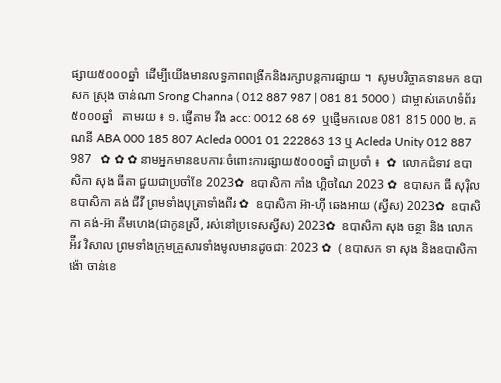ផ្សាយ៥០០០ឆ្នាំ  ដើម្បីយើងមានលទ្ធភាពពង្រីកនិងរក្សាបន្តការផ្សាយ ។  សូមបរិច្ចាគទានមក ឧបាសក ស្រុង ចាន់ណា Srong Channa ( 012 887 987 | 081 81 5000 )  ជាម្ចាស់គេហទំព័រ៥០០០ឆ្នាំ   តាមរយ ៖ ១. ផ្ញើតាម វីង acc: 0012 68 69  ឬផ្ញើមកលេខ 081 815 000 ២. គណនី ABA 000 185 807 Acleda 0001 01 222863 13 ឬ Acleda Unity 012 887 987   ✿ ✿ ✿ នាមអ្នកមានឧបការៈចំពោះការផ្សាយ៥០០០ឆ្នាំ ជាប្រចាំ ៖  ✿  លោកជំទាវ ឧបាសិកា សុង ធីតា ជួយជាប្រចាំខែ 2023✿  ឧបាសិកា កាំង ហ្គិចណៃ 2023 ✿  ឧបាសក ធី សុរ៉ិល ឧបាសិកា គង់ ជីវី ព្រមទាំងបុត្រាទាំងពីរ ✿  ឧបាសិកា អ៊ា-ហុី ឆេងអាយ (ស្វីស) 2023✿  ឧបាសិកា គង់-អ៊ា គីមហេង(ជាកូនស្រី, រស់នៅប្រទេសស្វីស) 2023✿  ឧបាសិកា សុង ចន្ថា និង លោក អ៉ីវ វិសាល ព្រមទាំងក្រុមគ្រួសារទាំងមូលមានដូចជាៈ 2023 ✿  ( ឧបាសក ទា សុង និងឧបាសិកា ង៉ោ ចាន់ខេ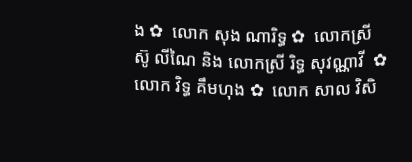ង ✿  លោក សុង ណារិទ្ធ ✿  លោកស្រី ស៊ូ លីណៃ និង លោកស្រី រិទ្ធ សុវណ្ណាវី  ✿  លោក វិទ្ធ គឹមហុង ✿  លោក សាល វិសិ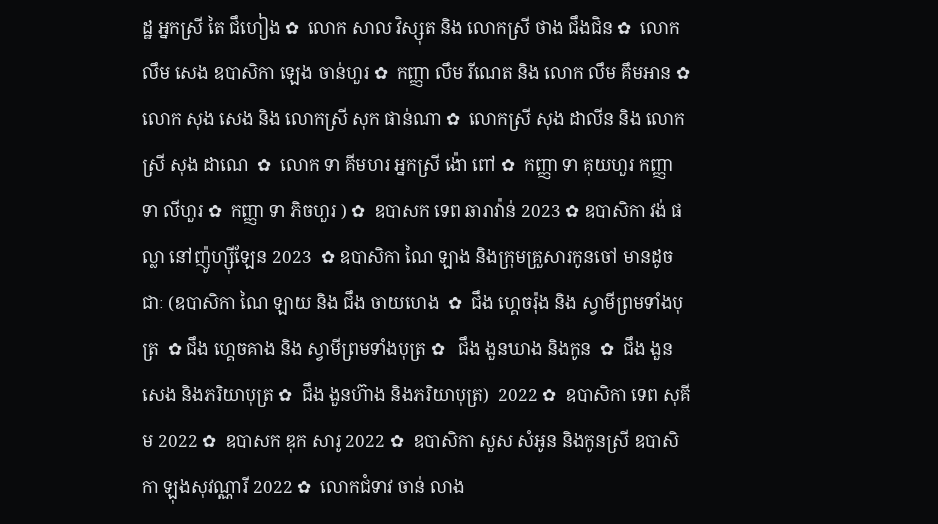ដ្ឋ អ្នកស្រី តៃ ជឹហៀង ✿  លោក សាល វិស្សុត និង លោកស្រី ថាង ជឹងជិន ✿  លោក លឹម សេង ឧបាសិកា ឡេង ចាន់ហួរ ✿  កញ្ញា លឹម រីណេត និង លោក លឹម គឹមអាន ✿  លោក សុង សេង និង លោកស្រី សុក ផាន់ណា ✿  លោកស្រី សុង ដាលីន និង លោកស្រី សុង ដាណេ  ✿  លោក ទា គីមហរ អ្នកស្រី ង៉ោ ពៅ ✿  កញ្ញា ទា គុយហួរ កញ្ញា ទា លីហួរ ✿  កញ្ញា ទា ភិចហួរ ) ✿  ឧបាសក ទេព ឆារាវ៉ាន់ 2023 ✿ ឧបាសិកា វង់ ផល្លា នៅញ៉ូហ្ស៊ីឡែន 2023  ✿ ឧបាសិកា ណៃ ឡាង និងក្រុមគ្រួសារកូនចៅ មានដូចជាៈ (ឧបាសិកា ណៃ ឡាយ និង ជឹង ចាយហេង  ✿  ជឹង ហ្គេចរ៉ុង និង ស្វាមីព្រមទាំងបុត្រ  ✿ ជឹង ហ្គេចគាង និង ស្វាមីព្រមទាំងបុត្រ ✿   ជឹង ងួនឃាង និងកូន  ✿  ជឹង ងួនសេង និងភរិយាបុត្រ ✿  ជឹង ងួនហ៊ាង និងភរិយាបុត្រ)  2022 ✿  ឧបាសិកា ទេព សុគីម 2022 ✿  ឧបាសក ឌុក សារូ 2022 ✿  ឧបាសិកា សួស សំអូន និងកូនស្រី ឧបាសិកា ឡុងសុវណ្ណារី 2022 ✿  លោកជំទាវ ចាន់ លាង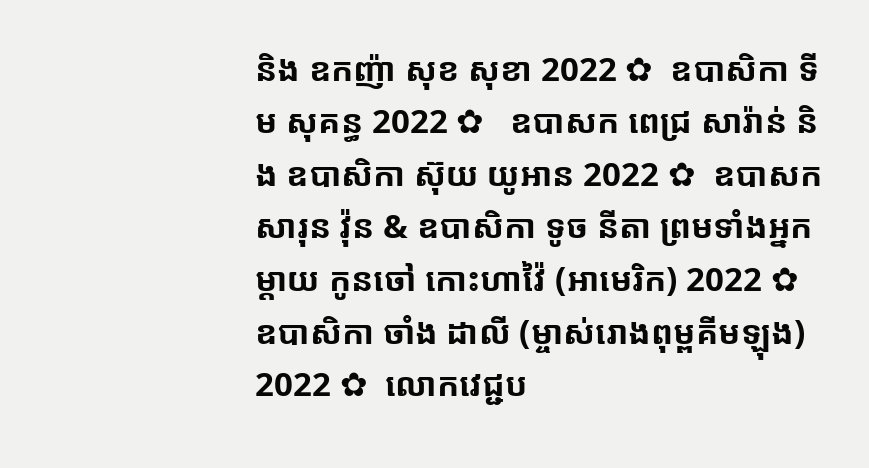និង ឧកញ៉ា សុខ សុខា 2022 ✿  ឧបាសិកា ទីម សុគន្ធ 2022 ✿   ឧបាសក ពេជ្រ សារ៉ាន់ និង ឧបាសិកា ស៊ុយ យូអាន 2022 ✿  ឧបាសក សារុន វ៉ុន & ឧបាសិកា ទូច នីតា ព្រមទាំងអ្នកម្តាយ កូនចៅ កោះហាវ៉ៃ (អាមេរិក) 2022 ✿  ឧបាសិកា ចាំង ដាលី (ម្ចាស់រោងពុម្ពគីមឡុង) 2022 ✿  លោកវេជ្ជប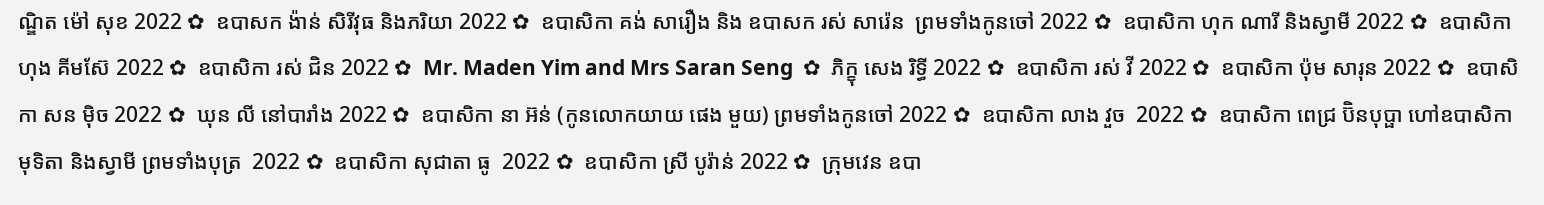ណ្ឌិត ម៉ៅ សុខ 2022 ✿  ឧបាសក ង៉ាន់ សិរីវុធ និងភរិយា 2022 ✿  ឧបាសិកា គង់ សារឿង និង ឧបាសក រស់ សារ៉េន  ព្រមទាំងកូនចៅ 2022 ✿  ឧបាសិកា ហុក ណារី និងស្វាមី 2022 ✿  ឧបាសិកា ហុង គីមស៊ែ 2022 ✿  ឧបាសិកា រស់ ជិន 2022 ✿  Mr. Maden Yim and Mrs Saran Seng  ✿  ភិក្ខុ សេង រិទ្ធី 2022 ✿  ឧបាសិកា រស់ វី 2022 ✿  ឧបាសិកា ប៉ុម សារុន 2022 ✿  ឧបាសិកា សន ម៉ិច 2022 ✿  ឃុន លី នៅបារាំង 2022 ✿  ឧបាសិកា នា អ៊ន់ (កូនលោកយាយ ផេង មួយ) ព្រមទាំងកូនចៅ 2022 ✿  ឧបាសិកា លាង វួច  2022 ✿  ឧបាសិកា ពេជ្រ ប៊ិនបុប្ផា ហៅឧបាសិកា មុទិតា និងស្វាមី ព្រមទាំងបុត្រ  2022 ✿  ឧបាសិកា សុជាតា ធូ  2022 ✿  ឧបាសិកា ស្រី បូរ៉ាន់ 2022 ✿  ក្រុមវេន ឧបា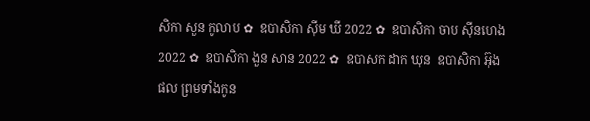សិកា សួន កូលាប ✿  ឧបាសិកា ស៊ីម ឃី 2022 ✿  ឧបាសិកា ចាប ស៊ីនហេង 2022 ✿  ឧបាសិកា ងួន សាន 2022 ✿  ឧបាសក ដាក ឃុន  ឧបាសិកា អ៊ុង ផល ព្រមទាំងកូន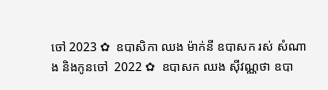ចៅ 2023 ✿  ឧបាសិកា ឈង ម៉ាក់នី ឧបាសក រស់ សំណាង និងកូនចៅ  2022 ✿  ឧបាសក ឈង សុីវណ្ណថា ឧបា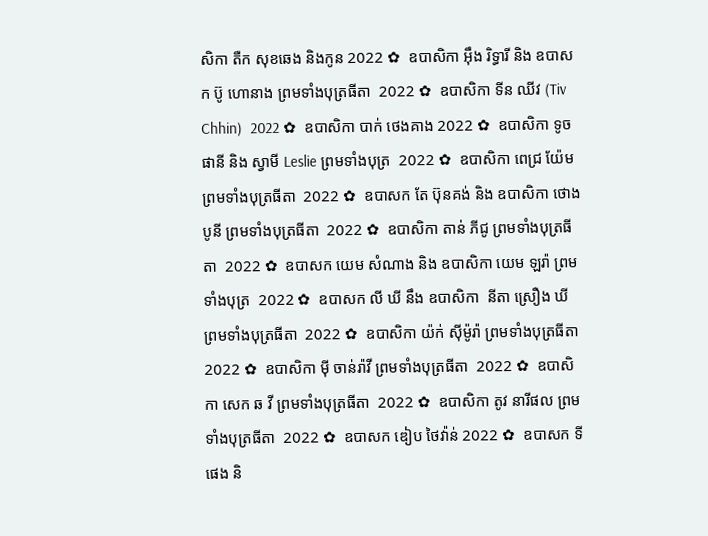សិកា តឺក សុខឆេង និងកូន 2022 ✿  ឧបាសិកា អុឹង រិទ្ធារី និង ឧបាសក ប៊ូ ហោនាង ព្រមទាំងបុត្រធីតា  2022 ✿  ឧបាសិកា ទីន ឈីវ (Tiv Chhin)  2022 ✿  ឧបាសិកា បាក់ ថេងគាង 2022 ✿  ឧបាសិកា ទូច ផានី និង ស្វាមី Leslie ព្រមទាំងបុត្រ  2022 ✿  ឧបាសិកា ពេជ្រ យ៉ែម ព្រមទាំងបុត្រធីតា  2022 ✿  ឧបាសក តែ ប៊ុនគង់ និង ឧបាសិកា ថោង បូនី ព្រមទាំងបុត្រធីតា  2022 ✿  ឧបាសិកា តាន់ ភីជូ ព្រមទាំងបុត្រធីតា  2022 ✿  ឧបាសក យេម សំណាង និង ឧបាសិកា យេម ឡរ៉ា ព្រមទាំងបុត្រ  2022 ✿  ឧបាសក លី ឃី នឹង ឧបាសិកា  នីតា ស្រឿង ឃី  ព្រមទាំងបុត្រធីតា  2022 ✿  ឧបាសិកា យ៉ក់ សុីម៉ូរ៉ា ព្រមទាំងបុត្រធីតា  2022 ✿  ឧបាសិកា មុី ចាន់រ៉ាវី ព្រមទាំងបុត្រធីតា  2022 ✿  ឧបាសិកា សេក ឆ វី ព្រមទាំងបុត្រធីតា  2022 ✿  ឧបាសិកា តូវ នារីផល ព្រមទាំងបុត្រធីតា  2022 ✿  ឧបាសក ឌៀប ថៃវ៉ាន់ 2022 ✿  ឧបាសក ទី ផេង និ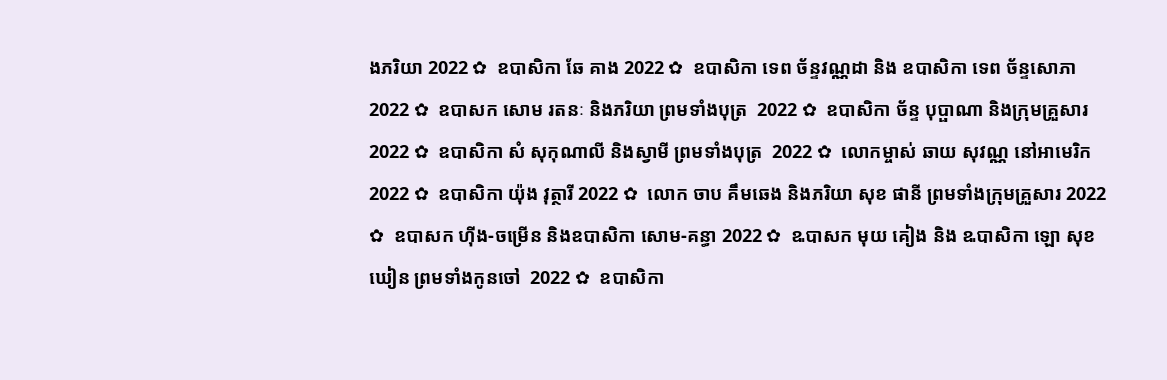ងភរិយា 2022 ✿  ឧបាសិកា ឆែ គាង 2022 ✿  ឧបាសិកា ទេព ច័ន្ទវណ្ណដា និង ឧបាសិកា ទេព ច័ន្ទសោភា  2022 ✿  ឧបាសក សោម រតនៈ និងភរិយា ព្រមទាំងបុត្រ  2022 ✿  ឧបាសិកា ច័ន្ទ បុប្ផាណា និងក្រុមគ្រួសារ 2022 ✿  ឧបាសិកា សំ សុកុណាលី និងស្វាមី ព្រមទាំងបុត្រ  2022 ✿  លោកម្ចាស់ ឆាយ សុវណ្ណ នៅអាមេរិក 2022 ✿  ឧបាសិកា យ៉ុង វុត្ថារី 2022 ✿  លោក ចាប គឹមឆេង និងភរិយា សុខ ផានី ព្រមទាំងក្រុមគ្រួសារ 2022 ✿  ឧបាសក ហ៊ីង-ចម្រើន និងឧបាសិកា សោម-គន្ធា 2022 ✿  ឩបាសក មុយ គៀង និង ឩបាសិកា ឡោ សុខឃៀន ព្រមទាំងកូនចៅ  2022 ✿  ឧបាសិកា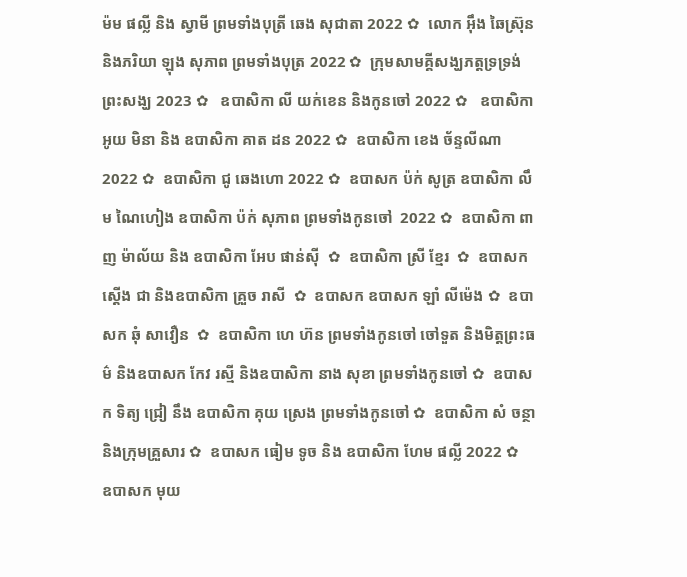ម៉ម ផល្លី និង ស្វាមី ព្រមទាំងបុត្រី ឆេង សុជាតា 2022 ✿  លោក អ៊ឹង ឆៃស្រ៊ុន និងភរិយា ឡុង សុភាព ព្រមទាំងបុត្រ 2022 ✿  ក្រុមសាមគ្គីសង្ឃភត្តទ្រទ្រង់ព្រះសង្ឃ 2023 ✿   ឧបាសិកា លី យក់ខេន និងកូនចៅ 2022 ✿   ឧបាសិកា អូយ មិនា និង ឧបាសិកា គាត ដន 2022 ✿  ឧបាសិកា ខេង ច័ន្ទលីណា 2022 ✿  ឧបាសិកា ជូ ឆេងហោ 2022 ✿  ឧបាសក ប៉ក់ សូត្រ ឧបាសិកា លឹម ណៃហៀង ឧបាសិកា ប៉ក់ សុភាព ព្រមទាំងកូនចៅ  2022 ✿  ឧបាសិកា ពាញ ម៉ាល័យ និង ឧបាសិកា អែប ផាន់ស៊ី  ✿  ឧបាសិកា ស្រី ខ្មែរ  ✿  ឧបាសក ស្តើង ជា និងឧបាសិកា គ្រួច រាសី  ✿  ឧបាសក ឧបាសក ឡាំ លីម៉េង ✿  ឧបាសក ឆុំ សាវឿន  ✿  ឧបាសិកា ហេ ហ៊ន ព្រមទាំងកូនចៅ ចៅទួត និងមិត្តព្រះធម៌ និងឧបាសក កែវ រស្មី និងឧបាសិកា នាង សុខា ព្រមទាំងកូនចៅ ✿  ឧបាសក ទិត្យ ជ្រៀ នឹង ឧបាសិកា គុយ ស្រេង ព្រមទាំងកូនចៅ ✿  ឧបាសិកា សំ ចន្ថា និងក្រុមគ្រួសារ ✿  ឧបាសក ធៀម ទូច និង ឧបាសិកា ហែម ផល្លី 2022 ✿  ឧបាសក មុយ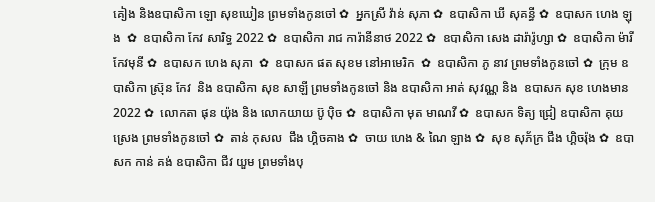គៀង និងឧបាសិកា ឡោ សុខឃៀន ព្រមទាំងកូនចៅ ✿  អ្នកស្រី វ៉ាន់ សុភា ✿  ឧបាសិកា ឃី សុគន្ធី ✿  ឧបាសក ហេង ឡុង  ✿  ឧបាសិកា កែវ សារិទ្ធ 2022 ✿  ឧបាសិកា រាជ ការ៉ានីនាថ 2022 ✿  ឧបាសិកា សេង ដារ៉ារ៉ូហ្សា ✿  ឧបាសិកា ម៉ារី កែវមុនី ✿  ឧបាសក ហេង សុភា  ✿  ឧបាសក ផត សុខម នៅអាមេរិក  ✿  ឧបាសិកា ភូ នាវ ព្រមទាំងកូនចៅ ✿  ក្រុម ឧបាសិកា ស្រ៊ុន កែវ  និង ឧបាសិកា សុខ សាឡី ព្រមទាំងកូនចៅ និង ឧបាសិកា អាត់ សុវណ្ណ និង  ឧបាសក សុខ ហេងមាន 2022 ✿  លោកតា ផុន យ៉ុង និង លោកយាយ ប៊ូ ប៉ិច ✿  ឧបាសិកា មុត មាណវី ✿  ឧបាសក ទិត្យ ជ្រៀ ឧបាសិកា គុយ ស្រេង ព្រមទាំងកូនចៅ ✿  តាន់ កុសល  ជឹង ហ្គិចគាង ✿  ចាយ ហេង & ណៃ ឡាង ✿  សុខ សុភ័ក្រ ជឹង ហ្គិចរ៉ុង ✿  ឧបាសក កាន់ គង់ ឧបាសិកា ជីវ យួម ព្រមទាំងបុ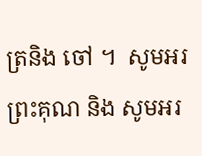ត្រនិង ចៅ ។  សូមអរព្រះគុណ និង សូមអរ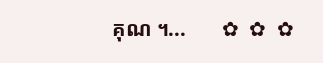គុណ ។...       ✿  ✿  ✿